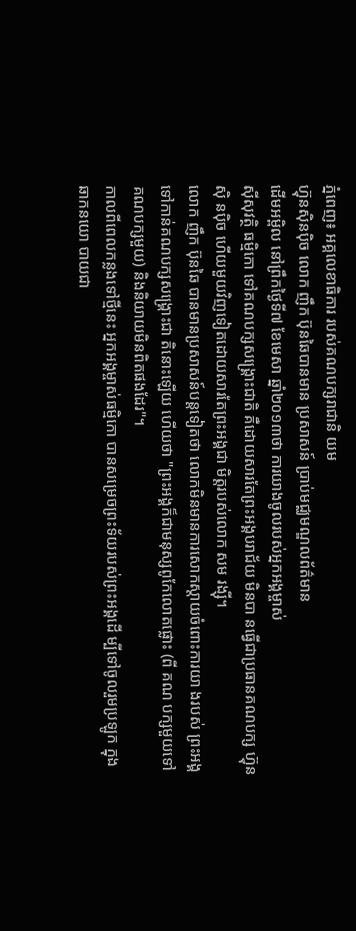ភ្នំពេញ៖ អគ្គលេខាធិការ របស់គណបក្សរាជានិ យម
ហ៊្វុនស៊ិនប៉ិច លោក ញឹក ប៊ុនឆៃបានមាន ប្រសាសន៍ ប្រាប់មជ្ឈមណ្ឌលព័ត៌មាន
ដើមអម្ពិល នៅព្រឹកថ្ងៃទី៧ ខែមេសា ឆ្នាំ២០១៣ថា ការយាងចូលរបស់អ្នកអង្គម្ចាស់
ស៊ីសុវត្ថិ ធម្មិកោ ទៅគណបក្សសង្គ្រោះជាតិ គឺដោយសារតែព្រះអង្គបរាជ័យ មិនបា នធ្វើជាប្រធានគណបក្ស ហ៊្វុនស៊ិ នប៉ិច ហើយមួយវិញទៀតដោយសារតែព្រះអង្គជា មិត្តរបស់លោក សម រង្ស៊ី។
លោក ញឹក ប៊ុនឆៃ បានមានប្រសាសន៍បន្តទៀតថា លោកមិនមានការសោកស្តាយចំពោះការយា ងរបស់ ព្រះអង្គទៅកាន់គណបក្សសង្គ្រោះជា តិនោះឡើយ ហើយថា "ព្រះអង្គក៏ជាមនុស្សពូកែលោតផ្លោះ (ពី គណ បក្សមួយទៅគណបក្សមួយ) និងនិយាយមិនពិតផងដែរ"។
កាលពីពេលកន្លងទៅថ្មីនេះ អ្នកអង្គម្ចាស់ធម្មិកោ បានសម្រេចព្រះទ័យរបស់ព្រះអង្គដើ ម្បីទៅចូលរួមប្រឡូក ក្នុងឆាកនយោ បាយជា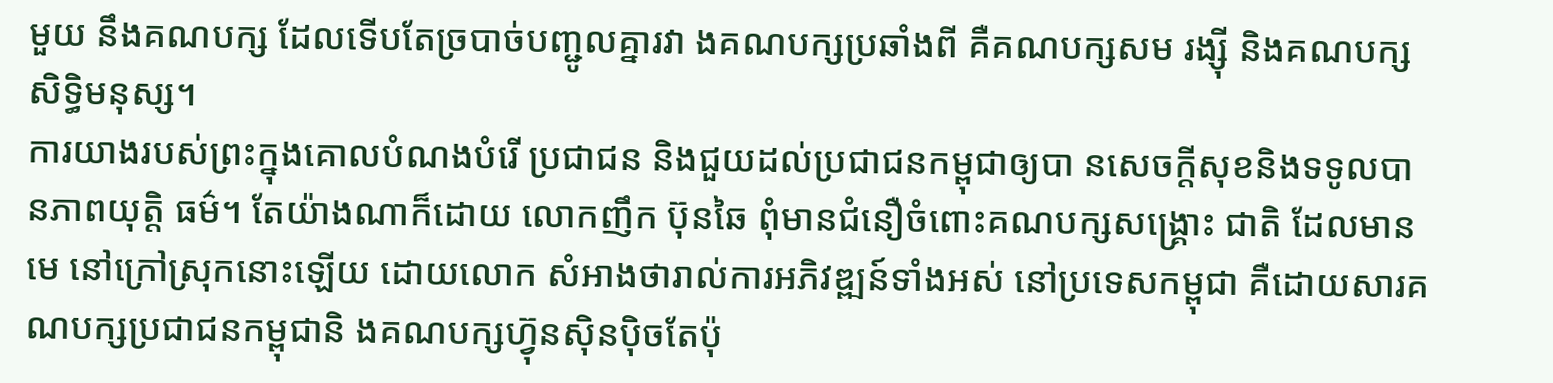មួយ នឹងគណបក្ស ដែលទើបតែច្របាច់បញ្ជូលគ្នារវា ងគណបក្សប្រឆាំងពី គឺគណបក្សសម រង្ស៊ី និងគណបក្សសិទ្ធិមនុស្ស។
ការយាងរបស់ព្រះក្នុងគោលបំណងបំរើ ប្រជាជន និងជួយដល់ប្រជាជនកម្ពុជាឲ្យបា នសេចក្តីសុខនិងទទូលបានភាពយុត្តិ ធម៌។ តែយ៉ាងណាក៏ដោយ លោកញឹក ប៊ុនឆៃ ពុំមានជំនឿចំពោះគណបក្សសង្គ្រោះ ជាតិ ដែលមានមេ នៅក្រៅស្រុកនោះឡើយ ដោយលោក សំអាងថារាល់ការអភិវឌ្ឍន៍ទាំងអស់ នៅប្រទេសកម្ពុជា គឺដោយសារគណបក្សប្រជាជនកម្ពុជានិ ងគណបក្សហ៊្វុនស៊ិនប៉ិចតែប៉ុ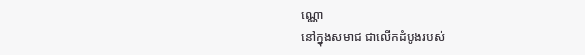ណ្ណោ
នៅក្នុងសមាជ ជាលើកដំបូងរបស់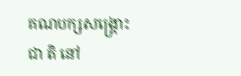គណបក្សសង្គ្រោះជា តិ នៅ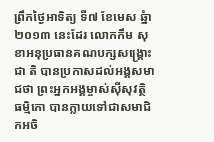ព្រឹកថ្ងៃអាទិត្យ ទី៧ ខែមេស ឆ្នំា២០១៣ នេះដែរ លោកកឹម សុខាអនុប្រធានគណបក្សសង្គ្រោះជា តិ បានប្រកាសដល់អង្គសមាជថា ព្រះអ្នកអង្គម្ចាស់ស៊ីសុវត្ថិ ធម្មិកោ បានក្លាយទៅជាសមាជិកអចិ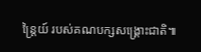ន្ត្រៃយ៍ របស់គណបក្សសង្រ្គោះជាតិ៕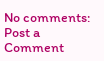No comments:
Post a Comment